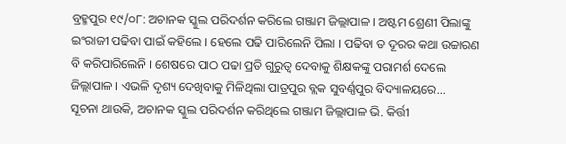ବ୍ରହ୍ମପୁର ୧୯/୦୮: ଅଚାନକ ସ୍କୁଲ ପରିଦର୍ଶନ କରିଲେ ଗଞ୍ଜାମ ଜିଲ୍ଲାପାଳ । ଅଷ୍ଟମ ଶ୍ରେଣୀ ପିଲାଙ୍କୁ ଇଂରାଜୀ ପଢିବା ପାଇଁ କହିଲେ । ହେଲେ ପଢି ପାରିଲେନି ପିଲା । ପଢିବା ତ ଦୂରର କଥା ଉଚ୍ଚାରଣ ବି କରିପାରିଲେନି । ଶେଷରେ ପାଠ ପଢା ପ୍ରତି ଗୁରୁତ୍ୱ ଦେବାକୁ ଶିକ୍ଷକଙ୍କୁ ପରାମର୍ଶ ଦେଲେ ଜିଲ୍ଲାପାଳ । ଏଭଳି ଦୃଶ୍ୟ ଦେଖିବାକୁ ମିଳିଥିଲା ପାତ୍ରପୁର ବ୍ଲକ ସୁବର୍ଣ୍ଣପୁର ବିଦ୍ୟାଳୟରେ...
ସୂଚନା ଥାଉକି, ଅଚାନକ ସ୍କୁଲ ପରିଦର୍ଶନ କରିଥିଲେ ଗଞ୍ଜାମ ଜିଲ୍ଲାପାଳ ଭି. କିର୍ତ୍ତୀ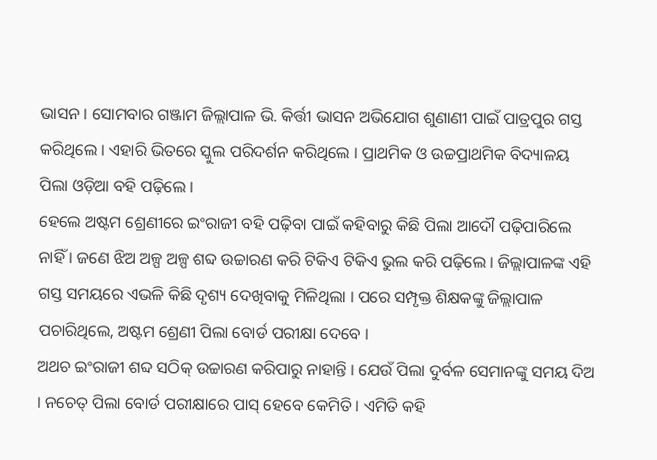ଭାସନ । ସୋମବାର ଗଞ୍ଜାମ ଜିଲ୍ଲାପାଳ ଭି. କିର୍ତ୍ତୀ ଭାସନ ଅଭିଯୋଗ ଶୁଣାଣୀ ପାଇଁ ପାତ୍ରପୁର ଗସ୍ତ କରିଥିଲେ । ଏହାରି ଭିତରେ ସ୍କୁଲ ପରିଦର୍ଶନ କରିଥିଲେ । ପ୍ରାଥମିକ ଓ ଉଚ୍ଚପ୍ରାଥମିକ ବିଦ୍ୟାଳୟ ପିଲା ଓଡ଼ିଆ ବହି ପଢ଼ିଲେ ।
ହେଲେ ଅଷ୍ଟମ ଶ୍ରେଣୀରେ ଇଂରାଜୀ ବହି ପଢ଼ିବା ପାଇଁ କହିବାରୁ କିଛି ପିଲା ଆଦୌ ପଢ଼ିପାରିଲେ ନାହିଁ । ଜଣେ ଝିଅ ଅଳ୍ପ ଅଳ୍ପ ଶବ୍ଦ ଉଚ୍ଚାରଣ କରି ଟିକିଏ ଟିକିଏ ଭୁଲ କରି ପଢ଼ିଲେ । ଜିଲ୍ଲାପାଳଙ୍କ ଏହି ଗସ୍ତ ସମୟରେ ଏଭଳି କିଛି ଦୃଶ୍ୟ ଦେଖିବାକୁ ମିଳିଥିଲା । ପରେ ସମ୍ପୃକ୍ତ ଶିକ୍ଷକଙ୍କୁ ଜିଲ୍ଲାପାଳ ପଚାରିଥିଲେ, ଅଷ୍ଟମ ଶ୍ରେଣୀ ପିଲା ବୋର୍ଡ ପରୀକ୍ଷା ଦେବେ ।
ଅଥଚ ଇଂରାଜୀ ଶବ୍ଦ ସଠିକ୍ ଉଚ୍ଚାରଣ କରିପାରୁ ନାହାନ୍ତି । ଯେଉଁ ପିଲା ଦୁର୍ବଳ ସେମାନଙ୍କୁ ସମୟ ଦିଅ । ନଚେତ୍ ପିଲା ବୋର୍ଡ ପରୀକ୍ଷାରେ ପାସ୍ ହେବେ କେମିତି । ଏମିତି କହି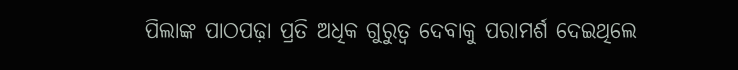ପିଲାଙ୍କ ପାଠପଢ଼ା ପ୍ରତି ଅଧିକ ଗୁରୁତ୍ବ ଦେବାକୁ ପରାମର୍ଶ ଦେଇଥିଲେ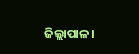ଜିଲ୍ଲାପାଳ।